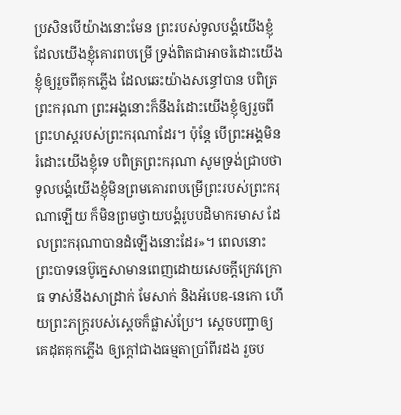ប្រសិនបើយ៉ាងនោះមែន ព្រះរបស់ទូលបង្គំយើងខ្ញុំ ដែលយើងខ្ញុំគោរពបម្រើ ទ្រង់ពិតជាអាចរំដោះយើងខ្ញុំឲ្យរួចពីគុកភ្លើង ដែលឆេះយ៉ាងសន្ធៅបាន បពិត្រព្រះករុណា ព្រះអង្គនោះក៏នឹងរំដោះយើងខ្ញុំឲ្យរួចពីព្រះហស្តរបស់ព្រះករុណាដែរ។ ប៉ុន្ដែ បើព្រះអង្គមិនរំដោះយើងខ្ញុំទេ បពិត្រព្រះករុណា សូមទ្រង់ជ្រាបថា ទូលបង្គំយើងខ្ញុំមិនព្រមគោរពបម្រើព្រះរបស់ព្រះករុណាឡើយ ក៏មិនព្រមថ្វាយបង្គំរូបបដិមាករមាស ដែលព្រះករុណាបានដំឡើងនោះដែរ»។ ពេលនោះ ព្រះបាទនេប៊ូក្នេសាមានពេញដោយសេចក្ដីក្រេវក្រោធ ទាស់នឹងសាដ្រាក់ មែសាក់ និងអ័បេឌ-នេកោ ហើយព្រះភក្ត្ររបស់ស្ដេចក៏ផ្លាស់ប្រែ។ ស្ដេចបញ្ជាឲ្យគេដុតគុកភ្លើង ឲ្យក្តៅជាងធម្មតាប្រាំពីរដង រួចប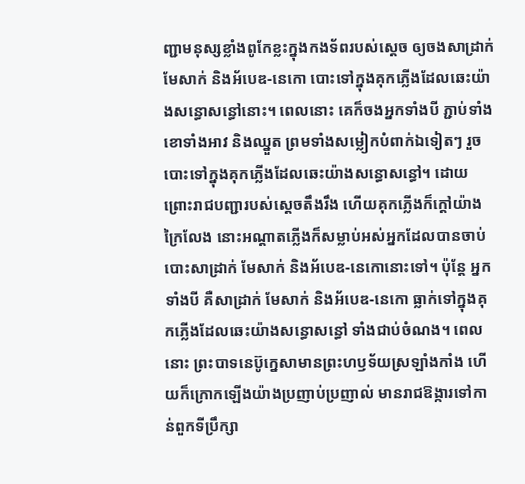ញ្ជាមនុស្សខ្លាំងពូកែខ្លះក្នុងកងទ័ពរបស់ស្ដេច ឲ្យចងសាដ្រាក់ មែសាក់ និងអ័បេឌ-នេកោ បោះទៅក្នុងគុកភ្លើងដែលឆេះយ៉ាងសន្ធោសន្ធៅនោះ។ ពេលនោះ គេក៏ចងអ្នកទាំងបី ភ្ជាប់ទាំងខោទាំងអាវ និងឈ្នួត ព្រមទាំងសម្លៀកបំពាក់ឯទៀតៗ រួចបោះទៅក្នុងគុកភ្លើងដែលឆេះយ៉ាងសន្ធោសន្ធៅ។ ដោយព្រោះរាជបញ្ជារបស់ស្តេចតឹងរឹង ហើយគុកភ្លើងក៏ក្តៅយ៉ាងក្រៃលែង នោះអណ្ដាតភ្លើងក៏សម្លាប់អស់អ្នកដែលបានចាប់បោះសាដ្រាក់ មែសាក់ និងអ័បេឌ-នេកោនោះទៅ។ ប៉ុន្ដែ អ្នកទាំងបី គឺសាដ្រាក់ មែសាក់ និងអ័បេឌ-នេកោ ធ្លាក់ទៅក្នុងគុកភ្លើងដែលឆេះយ៉ាងសន្ធោសន្ធៅ ទាំងជាប់ចំណង។ ពេលនោះ ព្រះបាទនេប៊ូក្នេសាមានព្រះហឫទ័យស្រឡាំងកាំង ហើយក៏ក្រោកឡើងយ៉ាងប្រញាប់ប្រញាល់ មានរាជឱង្ការទៅកាន់ពួកទីប្រឹក្សា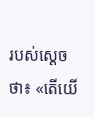របស់ស្ដេចថា៖ «តើយើ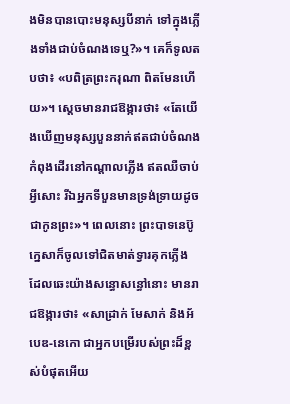ងមិនបានបោះមនុស្សបីនាក់ ទៅក្នុងភ្លើងទាំងជាប់ចំណងទេឬ?»។ គេក៏ទូលតបថា៖ «បពិត្រព្រះករុណា ពិតមែនហើយ»។ ស្ដេចមានរាជឱង្ការថា៖ «តែយើងឃើញមនុស្សបួននាក់ឥតជាប់ចំណង កំពុងដើរនៅកណ្ដាលភ្លើង ឥតឈឺចាប់អ្វីសោះ រីឯអ្នកទីបួនមានទ្រង់ទ្រាយដូចជាកូនព្រះ»។ ពេលនោះ ព្រះបាទនេប៊ូក្នេសាក៏ចូលទៅជិតមាត់ទ្វារគុកភ្លើង ដែលឆេះយ៉ាងសន្ធោសន្ធៅនោះ មានរាជឱង្ការថា៖ «សាដ្រាក់ មែសាក់ និងអ័បេឌ-នេកោ ជាអ្នកបម្រើរបស់ព្រះដ៏ខ្ពស់បំផុតអើយ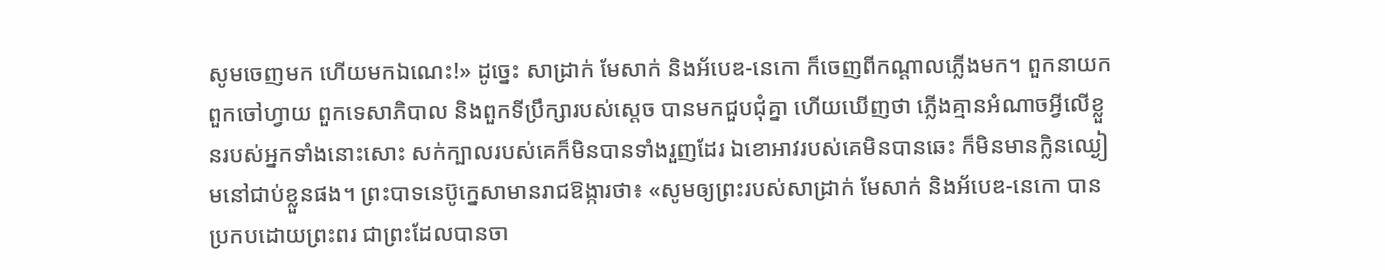សូមចេញមក ហើយមកឯណេះ!» ដូច្នេះ សាដ្រាក់ មែសាក់ និងអ័បេឌ-នេកោ ក៏ចេញពីកណ្ដាលភ្លើងមក។ ពួកនាយក ពួកចៅហ្វាយ ពួកទេសាភិបាល និងពួកទីប្រឹក្សារបស់ស្តេច បានមកជួបជុំគ្នា ហើយឃើញថា ភ្លើងគ្មានអំណាចអ្វីលើខ្លួនរបស់អ្នកទាំងនោះសោះ សក់ក្បាលរបស់គេក៏មិនបានទាំងរួញដែរ ឯខោអាវរបស់គេមិនបានឆេះ ក៏មិនមានក្លិនឈ្ងៀមនៅជាប់ខ្លួនផង។ ព្រះបាទនេប៊ូក្នេសាមានរាជឱង្ការថា៖ «សូមឲ្យព្រះរបស់សាដ្រាក់ មែសាក់ និងអ័បេឌ-នេកោ បានប្រកបដោយព្រះពរ ជាព្រះដែលបានចា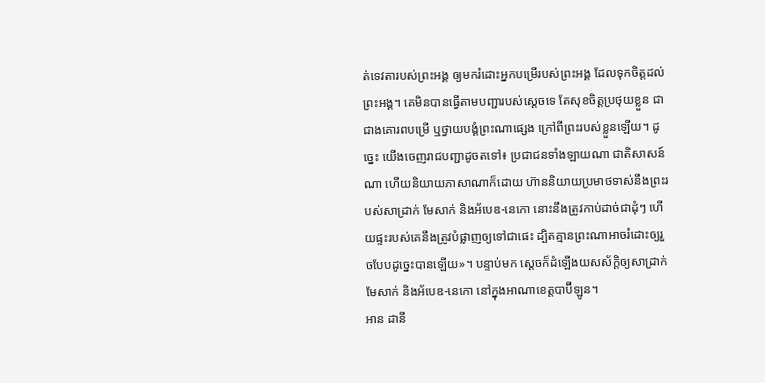ត់ទេវតារបស់ព្រះអង្គ ឲ្យមករំដោះអ្នកបម្រើរបស់ព្រះអង្គ ដែលទុកចិត្តដល់ព្រះអង្គ។ គេមិនបានធ្វើតាមបញ្ជារបស់ស្តេចទេ តែសុខចិត្តប្រថុយខ្លួន ជាជាងគោរពបម្រើ ឬថ្វាយបង្គំព្រះណាផ្សេង ក្រៅពីព្រះរបស់ខ្លួនឡើយ។ ដូច្នេះ យើងចេញរាជបញ្ជាដូចតទៅ៖ ប្រជាជនទាំងឡាយណា ជាតិសាសន៍ណា ហើយនិយាយភាសាណាក៏ដោយ ហ៊ាននិយាយប្រមាថទាស់នឹងព្រះរបស់សាដ្រាក់ មែសាក់ និងអ័បេឌ-នេកោ នោះនឹងត្រូវកាប់ដាច់ជាដុំៗ ហើយផ្ទះរបស់គេនឹងត្រូវបំផ្លាញឲ្យទៅជាផេះ ដ្បិតគ្មានព្រះណាអាចរំដោះឲ្យរួចបែបដូច្នេះបានឡើយ»។ បន្ទាប់មក ស្ដេចក៏ដំឡើងយសស័ក្ដិឲ្យសាដ្រាក់ មែសាក់ និងអ័បេឌ-នេកោ នៅក្នុងអាណាខេត្តបាប៊ីឡូន។
អាន ដានី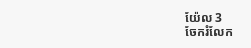យ៉ែល 3
ចែករំលែក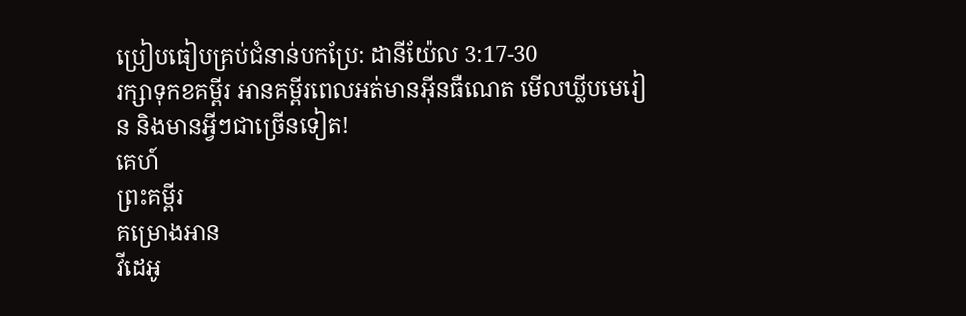ប្រៀបធៀបគ្រប់ជំនាន់បកប្រែ: ដានីយ៉ែល 3:17-30
រក្សាទុកខគម្ពីរ អានគម្ពីរពេលអត់មានអ៊ីនធឺណេត មើលឃ្លីបមេរៀន និងមានអ្វីៗជាច្រើនទៀត!
គេហ៍
ព្រះគម្ពីរ
គម្រោងអាន
វីដេអូ